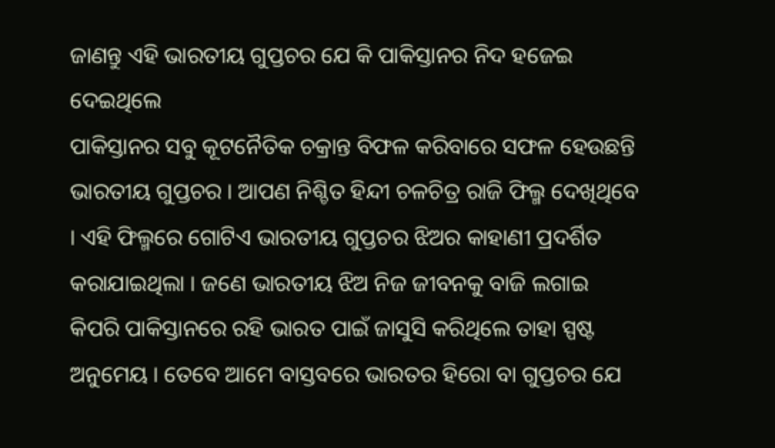ଜାଣନ୍ତୁ ଏହି ଭାରତୀୟ ଗୁପ୍ତଚର ଯେ କି ପାକିସ୍ତାନର ନିଦ ହଜେଇ ଦେଇଥିଲେ
ପାକିସ୍ତାନର ସବୁ କୂଟନୈତିକ ଚକ୍ରାନ୍ତ ବିଫଳ କରିବାରେ ସଫଳ ହେଉଛନ୍ତି ଭାରତୀୟ ଗୁପ୍ତଚର । ଆପଣ ନିଶ୍ଚିତ ହିନ୍ଦୀ ଚଳଚିତ୍ର ରାଜି ଫିଲ୍ମ ଦେଖିଥିବେ । ଏହି ଫିଲ୍ମରେ ଗୋଟିଏ ଭାରତୀୟ ଗୁପ୍ତଚର ଝିଅର କାହାଣୀ ପ୍ରଦର୍ଶିତ କରାଯାଇଥିଲା । ଜଣେ ଭାରତୀୟ ଝିଅ ନିଜ ଜୀବନକୁ ବାଜି ଲଗାଇ କିପରି ପାକିସ୍ତାନରେ ରହି ଭାରତ ପାଇଁ ଜାସୁସି କରିଥିଲେ ତାହା ସ୍ପଷ୍ଟ ଅନୁମେୟ । ତେବେ ଆମେ ବାସ୍ତବରେ ଭାରତର ହିରୋ ବା ଗୁପ୍ତଚର ଯେ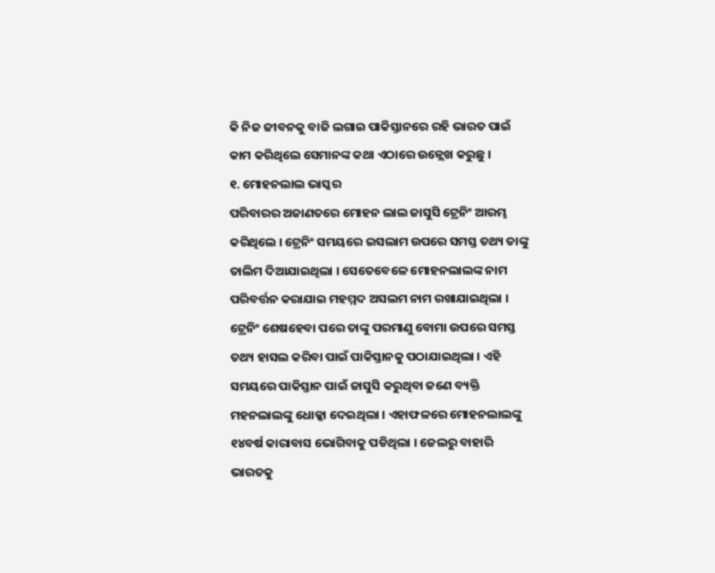କି ନିଜ ଜୀବନକୁ ବାଜି ଲଗାଇ ପାକିସ୍ତାନରେ ରହି ଭାରତ ପାଇଁ କାମ କରିଥିଲେ ସେମାନଙ୍କ କଥା ଏଠାରେ ଉଳ୍ଲେଖ କରୁଛୁ ।
୧. ମୋହନଲାଲ ଭାସ୍କର
ପରିବାରର ଅଜାଣତରେ ମୋହନ ଲାଲ ଜାସୁସି ଟ୍ରେନିଂ ଆରମ୍ଭ କରିଥିଲେ । ଟ୍ରେନିଂ ସମୟରେ ଇସଲାମ ଉପରେ ସମସ୍ତ ତଥ୍ୟ ତାଙ୍କୁ ତାଲିମ ଦିଆଯାଇଥିଲା । ସେତେବେଳେ ମୋହନଲାଲଙ୍କ ନାମ ପରିବର୍ତ୍ତନ କରାଯାଇ ମହମ୍ମଦ ଅସଲମ ନାମ ରଖାଯାଇଥିଲା । ଟ୍ରେନିଂ ଶେଷହେବା ପରେ ତାଙ୍କୁ ପରମାଣୁ ବୋମା ଉପରେ ସମସ୍ତ ତଥ୍ୟ ହାସଲ କରିବା ପାଇଁ ପାକିସ୍ତାନକୁ ପଠାଯାଇଥିଲା । ଏହି ସମୟରେ ପାକିସ୍ତାନ ପାଇଁ ଜାସୁସି କରୁଥିବା ଜଣେ ବ୍ୟକ୍ତି ମହନଲାଲଙ୍କୁ ଧୋକ୍କା ଦେଇଥିଲା । ଏହାଫଳରେ ମୋହନଲାଲଙ୍କୁ ୧୪ବର୍ଷ କାରାବାସ ଭୋଗିବାକୁ ପଡିଥିଲା । ଜେଲରୁ ବାହାରି ଭାରତକୁ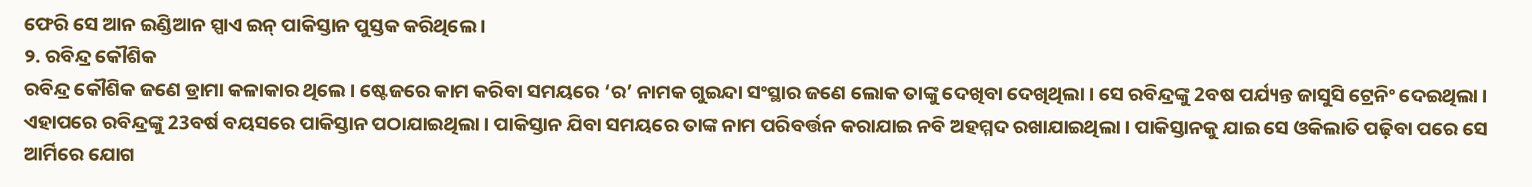ଫେରି ସେ ଆନ ଇଣ୍ଡିଆନ ସ୍ପାଏ ଇନ୍ ପାକିସ୍ତାନ ପୁସ୍ତକ କରିଥିଲେ ।
୨. ରବିନ୍ଦ୍ର କୌଶିକ
ରବିନ୍ଦ୍ର କୌଶିକ ଜଣେ ଡ୍ରାମା କଳାକାର ଥିଲେ । ଷ୍ଟେଜରେ କାମ କରିବା ସମୟରେ ‘ର’ ନାମକ ଗୁଇନ୍ଦା ସଂସ୍ଥାର ଜଣେ ଲୋକ ତାଙ୍କୁ ଦେଖିବା ଦେଖିଥିଲା । ସେ ରବିନ୍ଦ୍ରଙ୍କୁ 2ବଷ ପର୍ଯ୍ୟନ୍ତ ଜାସୁସି ଟ୍ରେନିଂ ଦେଇଥିଲା । ଏହାପରେ ରବିନ୍ଦ୍ରଙ୍କୁ 23ବର୍ଷ ବୟସରେ ପାକିସ୍ତାନ ପଠାଯାଇଥିଲା । ପାକିସ୍ତାନ ଯିବା ସମୟରେ ତାଙ୍କ ନାମ ପରିବର୍ତ୍ତନ କରାଯାଇ ନବି ଅହମ୍ମଦ ରଖାଯାଇଥିଲା । ପାକିସ୍ତାନକୁ ଯାଇ ସେ ଓକିଲାତି ପଢ଼ିବା ପରେ ସେ ଆର୍ମିରେ ଯୋଗ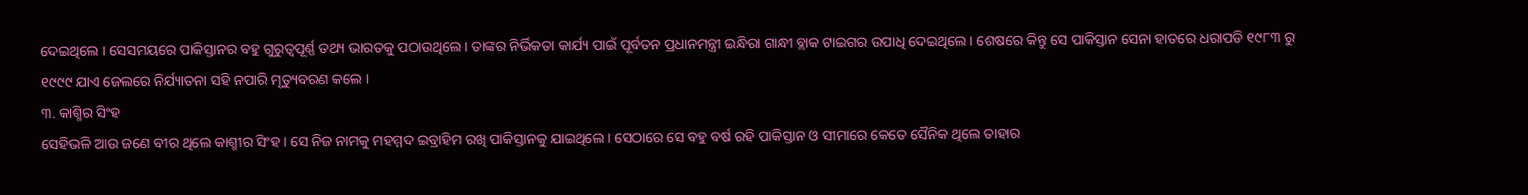ଦେଇଥିଲେ । ସେସମୟରେ ପାକିସ୍ତାନର ବହୁ ଗୁରୁତ୍ୱପୂର୍ଣ୍ଣ ତଥ୍ୟ ଭାରତକୁ ପଠାଉଥିଲେ । ତାଙ୍କର ନିର୍ଭିକତା କାର୍ଯ୍ୟ ପାଇଁ ପୂର୍ବତନ ପ୍ରଧାନମନ୍ତ୍ରୀ ଇନ୍ଧିରା ଗାନ୍ଧୀ ବ୍ଲାକ ଟାଇଗର ଉପାଧି ଦେଇଥିଲେ । ଶେଷରେ କିନ୍ତୁ ସେ ପାକିସ୍ତାନ ସେନା ହାତରେ ଧରାପଡି ୧୯୮୩ ରୁ ୧୯୯୯ ଯାଏ ଜେଲରେ ନିର୍ଯ୍ୟାତନା ସହି ନପାରି ମୃତ୍ୟୁବରଣ କଲେ ।
୩. କାଶ୍ମିର ସିଂହ
ସେହିଭଳି ଆଉ ଜଣେ ବୀର ଥିଲେ କାଶ୍ମୀର ସିଂହ । ସେ ନିଜ ନାମକୁ ମହମ୍ମଦ ଇବ୍ରାହିମ ରଖି ପାକିସ୍ତାନକୁ ଯାଇଥିଲେ । ସେଠାରେ ସେ ବହୁ ବର୍ଷ ରହି ପାକିସ୍ତାନ ଓ ସୀମାରେ କେତେ ସୈନିକ ଥିଲେ ତାହାର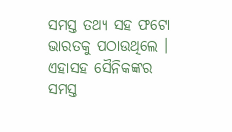ସମସ୍ତ ତଥ୍ୟ ସହ ଫଟୋ ଭାରତକୁ ପଠାଉଥିଲେ । ଏହାସହ ସୈନିକଙ୍କର ସମସ୍ତ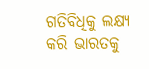ଗତିବିଧିକୁ ଲକ୍ଷ୍ୟ କରି ଭାରତକୁ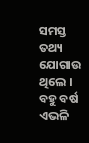ସମସ୍ତ ତଥ୍ୟ ଯୋଗାଉ ଥିଲେ । ବହୁ ବର୍ଷ ଏଭଳି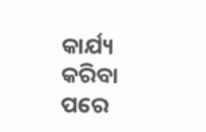କାର୍ଯ୍ୟ କରିବା ପରେ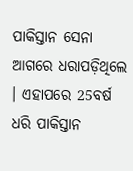ପାକିସ୍ତାନ ସେନା ଆଗରେ ଧରାପଡ଼ିଥିଲେ । ଏହାପରେ 25ବର୍ଷ ଧରି ପାକିସ୍ତାନ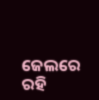ଜେଲରେ ରହି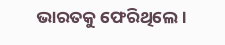ଭାରତକୁ ଫେରିଥିଲେ ।